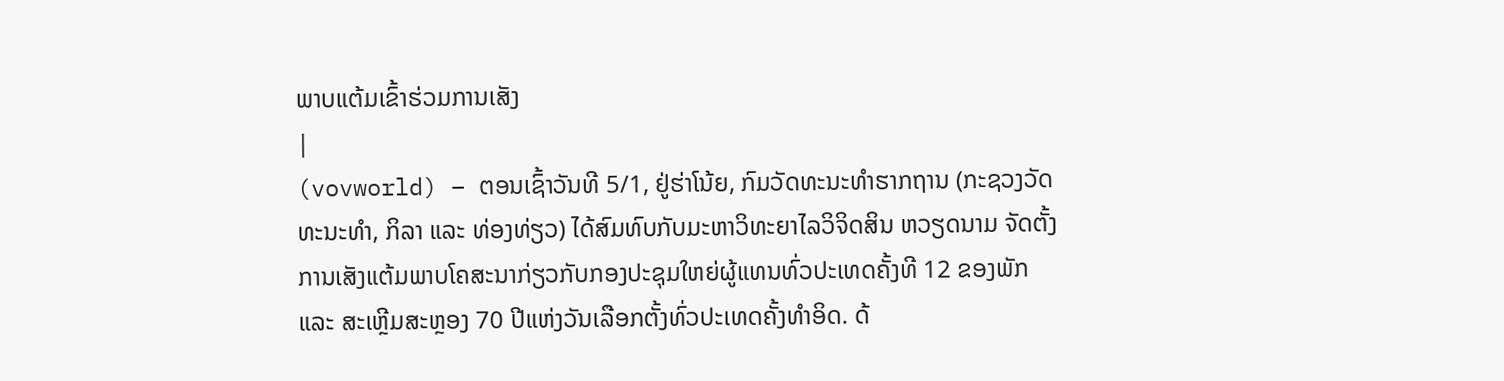ພາບແຕ້ມເຂົ້າຮ່ວມການເສັງ
|
(vovworld) – ຕອນເຊົ້າວັນທີ 5/1, ຢູ່ຮ່າໂນ້ຍ, ກົມວັດທະນະທຳຮາກຖານ (ກະຊວງວັດທະນະທຳ, ກິລາ ແລະ ທ່ອງທ່ຽວ) ໄດ້ສົມທົບກັບມະຫາວິທະຍາໄລວິຈິດສິນ ຫວຽດນາມ ຈັດຕັ້ງການເສັງແຕ້ມພາບໂຄສະນາກ່ຽວກັບກອງປະຊຸມໃຫຍ່ຜູ້ແທນທົ່ວປະເທດຄັ້ງທີ 12 ຂອງພັກ ແລະ ສະເຫຼີມສະຫຼອງ 70 ປີແຫ່ງວັນເລືອກຕັ້ງທົ່ວປະເທດຄັ້ງທຳອິດ. ດ້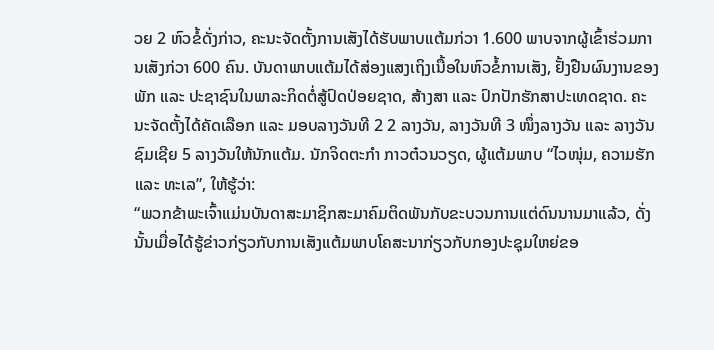ວຍ 2 ຫົວຂໍ້ດັ່ງກ່າວ, ຄະນະຈັດຕັ້ງການເສັງໄດ້ຮັບພາບແຕ້ມກ່ວາ 1.600 ພາບຈາກຜູ້ເຂົ້າຮ່ວມການເສັງກ່ວາ 600 ຄົນ. ບັນດາພາບແຕ້ມໄດ້ສ່ອງແສງເຖິງເນື້ອໃນຫົວຂໍ້ການເສັງ, ຢັ້ງຢືນຜົນງານຂອງພັກ ແລະ ປະຊາຊົນໃນພາລະກິດຕໍ່ສູ້ປົດປ່ອຍຊາດ, ສ້າງສາ ແລະ ປົກປັກຮັກສາປະເທດຊາດ. ຄະນະຈັດຕັ້ງໄດ້ຄັດເລືອກ ແລະ ມອບລາງວັນທີ 2 2 ລາງວັນ, ລາງວັນທີ 3 ໜຶ່ງລາງວັນ ແລະ ລາງວັນຊົມເຊີຍ 5 ລາງວັນໃຫ້ນັກແຕ້ມ. ນັກຈິດຕະກຳ ກາວຕ໋ວນວຽດ, ຜູ້ແຕ້ມພາບ “ໄວໜຸ່ມ, ຄວາມຮັກ ແລະ ທະເລ”, ໃຫ້ຮູ້ວ່າ:
“ພວກຂ້າພະເຈົ້າແມ່ນບັນດາສະມາຊິກສະມາຄົມຕິດພັນກັບຂະບວນການແຕ່ດົນນານມາແລ້ວ, ດັ່ງນັ້ນເມື່ອໄດ້ຮູ້ຂ່າວກ່ຽວກັບການເສັງແຕ້ມພາບໂຄສະນາກ່ຽວກັບກອງປະຊຸມໃຫຍ່ຂອ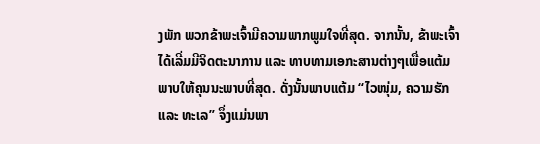ງພັກ ພວກຂ້າພະເຈົ້າມີຄວາມພາກພູມໃຈທີ່ສຸດ. ຈາກນັ້ນ, ຂ້າພະເຈົ້າໄດ້ເລີ່ມມີຈິດຕະນາການ ແລະ ທາບທາມເອກະສານຕ່າງໆເພື່ອແຕ້ມພາບໃຫ້ຄຸນນະພາບທີ່ສຸດ. ດັ່ງນັ້ນພາບແຕ້ມ “ໄວໜຸ່ມ, ຄວາມຮັກ ແລະ ທະເລ” ຈຶ່ງແມ່ນພາ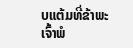ບແຕ້ມທີ່ຂ້າພະເຈົ້າພໍ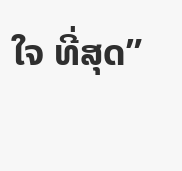ໃຈ ທີ່ສຸດ”